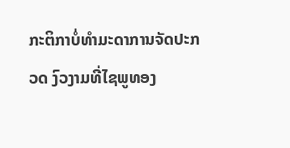ກະຕິກາບໍ່ທຳມະດາການຈັດປະກວດ ງົວງາມທີ່ໄຊພູທອງ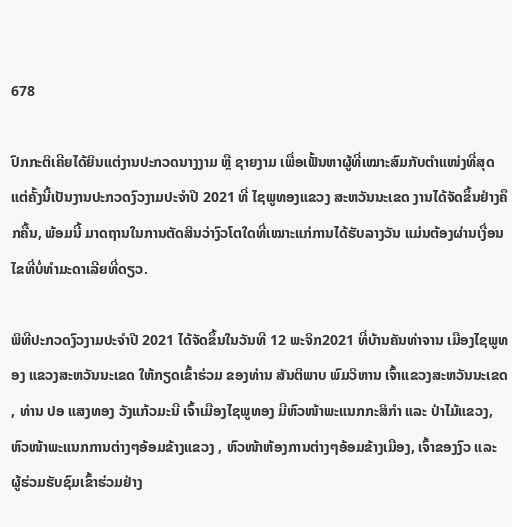678

ປົກກະຕິເຄີຍໄດ້ຍິນແຕ່ງານປະກວດນາງງາມ ຫຼື ຊາຍງາມ ເພື່ອເຟັ້ນຫາຜູ້ທີ່ເໝາະສົມກັບຕຳແໜ່ງທີ່ສຸດ ແຕ່ຄັ້ງນີ້ເປັນງານປະກວດງົວງາມປະຈຳປີ 2021 ທີ່ ໄຊພູທອງແຂວງ ສະຫວັນນະເຂດ ງານໄດ້ຈັດຂຶ້ນຢ່າງຄຶກຄື້ນ, ພ້ອມນີ້ ມາດຖານໃນການຕັດສິນວ່າງົວໂຕໃດທີ່ເໝາະແກ່ການໄດ້ຮັບລາງວັນ ແມ່ນຕ້ອງຜ່ານເງື່ອນໄຂທີ່ບໍ່ທຳມະດາເລີຍທີ່ດຽວ.

ພິທີປະກວດງົວງາມປະຈໍາປີ 2021 ໄດ້ຈັດຂຶ້ນໃນວັນທີ 12 ພະຈິກ2021 ທີ່ບ້ານຄັນທ່າຈານ ເມືອງໄຊພູທອງ ແຂວງສະຫວັນນະເຂດ ໃຫ້ກຽດເຂົ້າຮ່ວມ ຂອງທ່ານ ສັນຕິພາບ ພົມວິຫານ ເຈົ້າແຂວງສະຫວັນນະເຂດ , ທ່ານ ປອ ແສງທອງ ວັງແກ້ວມະນີ ເຈົ້າເມືອງໄຊພູທອງ ມີຫົວໜ້າພະແນກກະສິກໍາ ແລະ ປ່າໄມ້ແຂວງ, ຫົວໜ້າພະແນກການຕ່າງໆອ້ອມຂ້າງແຂວງ , ຫົວໜ້າຫ້ອງການຕ່າງໆອ້ອມຂ້າງເມືອງ, ເຈົ້າຂອງງົວ ແລະ ຜູ້ຮ່ວມຮັບຊົມເຂົ້າຮ່ວມຢ່າງ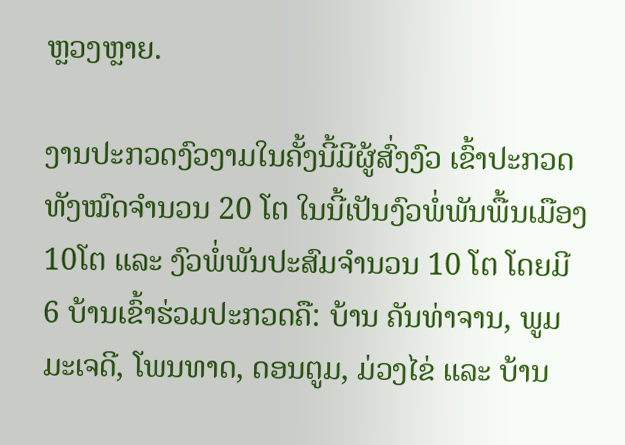ຫຼວງຫຼາຍ.

ງານປະກວດງົວງາມໃນຄັ້ງນີ້ມີຜູ້ສົ່ງງົວ ເຂົ້າປະກວດທັງໝົດຈໍານວນ 20 ໂຕ ໃນນີ້ເປັນງົວພໍ່ພັນພື້ນເມືອງ 10ໂຕ ແລະ ງົວພໍ່ພັນປະສົມຈໍານວນ 10 ໂຕ ໂດຍມີ 6 ບ້ານເຂົ້າຮ່ວມປະກວດຄື: ບ້ານ ຄັນທ່າຈານ, ພູມມະເຈດີ, ໂພນທາດ, ດອນຕູມ, ມ່ວງໄຂ່ ແລະ ບ້ານ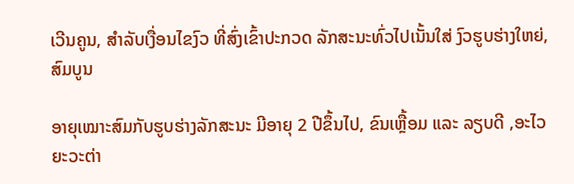ເວີນຄູນ, ສໍາລັບເງື່ອນໄຂງົວ ທີ່ສົ່ງເຂົ້າປະກວດ ລັກສະນະທົ່ວໄປເນັ້ນໃສ່ ງົວຮູບຮ່າງໃຫຍ່, ສົມບູນ

ອາຍຸເໝາະສົມກັບຮູບຮ່າງລັກສະນະ ມີອາຍຸ 2 ປີຂຶ້ນໄປ, ຂົນເຫຼື້ອມ ແລະ ລຽບດີ ,ອະໄວຍະວະຕ່າ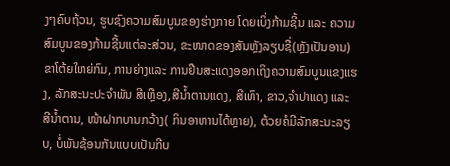ງໆຄົບຖ້ວນ, ຮູບຊົງຄວາມສົມບູນຂອງຮ່າງກາຍ ໂດຍເບິ່ງກ້າມຊີ້ນ ແລະ ຄວາມສົມບູນຂອງກ້າມຊີ້ນແຕ່ລະສ່ວນ, ຂະໜາດຂອງສັນຫຼັງລຽບຊື່(ຫຼັງເປັນອານ) ຂາໂຕ້ຍໃຫຍ່ກົມ, ການຍ່າງແລະ ການຢືນສະແດງອອກເຖິງຄວາມສົມບູນແຂງແຮງ, ລັກສະນະປະຈໍາພັນ ສີເຫຼືອງ,ສີນໍ້າຕານແດງ, ສີເທົາ, ຂາວ,ຈໍາປາແດງ ແລະ ສີນໍ້າຕານ, ໜ້າຝາກບານກວ້າງ( ກິນອາຫານໄດ້ຫຼາຍ), ຕ້ວຍຄໍມີລັກສະນະລຽບ, ບໍ່ພັນຊ້ອນກັນແບບເປັນກີບ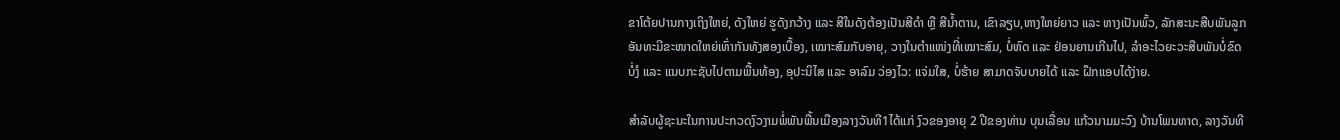ຂາໂຕ້ຍປານກາງເຖິງໃຫຍ່, ດັງໃຫຍ່ ຮູດັງກວ້າງ ແລະ ສີໃນດັງຕ້ອງເປັນສີດໍາ ຫຼື ສີນໍ້າຕານ, ເຂົາລຽບ,ຫາງໃຫຍ່ຍາວ ແລະ ຫາງເປັນພົ້ວ, ລັກສະນະສືບພັນລູກອັນທະມີຂະໜາດໃຫຍ່ເທົ່າກັນທັງສອງເບື້ອງ, ເໝາະສົມກັບອາຍຸ, ວາງໃນຕໍາແໜ່ງທີ່ເໝາະສົມ, ບໍ່ຫົດ ແລະ ຢ່ອນຍານເກີນໄປ, ລໍາອະໄວຍະວະສືບພັນບໍ່ຂົດບໍ່ງໍ ແລະ ແນບກະຊັບໄປຕາມພື້ນທ້ອງ, ອຸປະນິໄສ ແລະ ອາລົມ ວ່ອງໄວ: ແຈ່ມໃສ, ບໍ່ຮ້າຍ ສາມາດຈັບບາຍໄດ້ ແລະ ຝຶກແອບໄດ້ງ່າຍ.

ສໍາລັບຜູ້ຊະນະໃນການປະກວດງົວງາມພໍ່ພັນພື້ນເມືອງລາງວັນທີ1ໄດ້ແກ່ ງົວຂອງອາຍຸ 2 ປີຂອງທ່ານ ບຸນເລື່ອນ ແກ້ວນາມມະວົງ ບ້ານໂພນທາດ, ລາງວັນທີ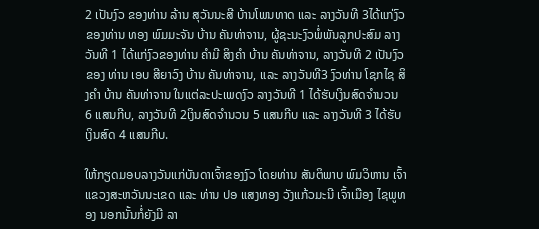2 ເປັນງົວ ຂອງທ່ານ ລ້ານ ສຸວັນນະສີ ບ້ານໂພນທາດ ແລະ ລາງວັນທີ 3ໄດ້ແກ່ງົວຂອງທ່ານ ທອງ ພົມມະຈັນ ບ້ານ ຄັນທ່າຈານ, ຜູ້ຊະນະງົວພໍ່ພັນລູກປະສົມ ລາງວັນທີ 1 ໄດ້ແກ່ງົວຂອງທ່ານ ຄໍາມີ ສິງຄໍາ ບ້ານ ຄັນທ່າຈານ, ລາງວັນທີ 2 ເປັນງົວຂອງ ທ່ານ ເອບ ສີຍາວົງ ບ້ານ ຄັນທ່າຈານ, ແລະ ລາງວັນທີ3 ງົວທ່ານ ໂຊກໄຊ ສິງຄໍາ ບ້ານ ຄັນທ່າຈານ ໃນແຕ່ລະປະເພດງົວ ລາງວັນທີ 1 ໄດ້ຮັບເງິນສົດຈໍານວນ 6 ແສນກີບ, ລາງວັນທີ 2ເງິນສົດຈໍານວນ 5 ແສນກີບ ແລະ ລາງວັນທີ 3 ໄດ້ຮັບເງິນສົດ 4 ແສນກີບ.

ໃຫ້ກຽດມອບລາງວັນແກ່ບັນດາເຈົ້າຂອງງົວ ໂດຍທ່ານ ສັນຕິພາບ ພົມວິຫານ ເຈົ້າແຂວງສະຫວັນນະເຂດ ແລະ ທ່ານ ປອ ແສງທອງ ວັງແກ້ວມະນີ ເຈົ້າເມືອງ ໄຊພູທອງ ນອກນັ້ນກໍ່ຍັງມີ ລາ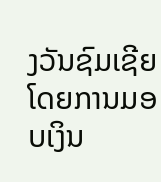ງວັນຊົມເຊີຍ ໂດຍການມອບເງິນ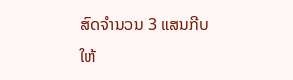ສົດຈໍານວນ 3 ແສນກີບໃຫ້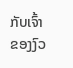ກັບເຈົ້າຂອງງົວ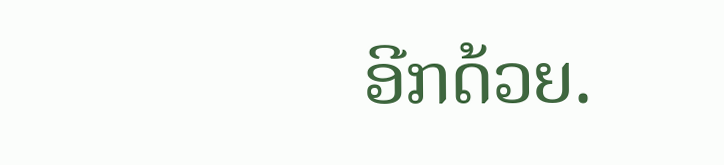ອີກດ້ວຍ.